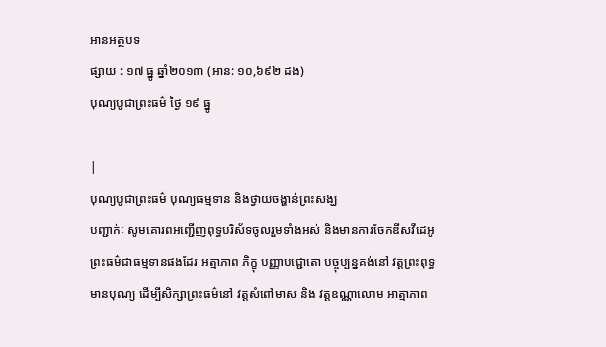អានអត្ថបទ
ផ្សាយ : ១៧ ធ្នូ ឆ្នាំ២០១៣ (អាន: ១០,៦៩២ ដង)
បុណ្យបូជាព្រះធម៌ ថ្ងៃ ១៩ ធ្នូ

|
បុណ្យបូជាព្រះធម៌ បុណ្យធម្មទាន និងថ្វាយចង្ហាន់ព្រះសង្ឃ
បញ្ជាក់ៈ សូមគោរពអញ្ជើញពុទ្ធបរិស័ទចូលរួមទាំងអស់ និងមានការចែកឌីសវីដេអូព្រះធម៌ជាធម្មទានផងដែរ អត្មាភាព ភិក្ខុ បញ្ញាបជ្ជោតោ បច្ចុប្បន្នគង់នៅ វត្តព្រះពុទ្ធមានបុណ្យ ដើម្បីសិក្សាព្រះធម៌នៅ វត្តសំពៅមាស និង វត្តឧណ្ណាលោម អាត្មាភាព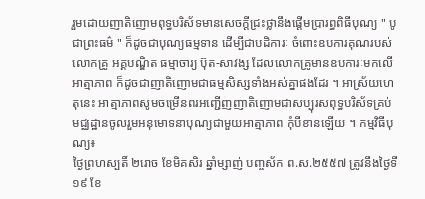រួមដោយញាតិញោមពុទ្ធបរិស័ទមានសេចក្តីជ្រះថ្លានឹងផ្តើមប្រារព្ធពិធីបុណ្យ " បូជាព្រះធម៌ " ក៏ដូចជាបុណ្យធម្មទាន ដើម្បីជាបដិការៈ ចំពោះឧបការគុណរបស់លោកគ្រូ អគ្គបណ្ឌិត ធម្មាចារ្យ ប៊ុត-សាវង្ស ដែលលោកគ្រូមានឧបការៈមកលើអាត្មាភាព ក៏ដូចជាញាតិញោមជាធម្មសិស្សទាំងអស់គ្នាផងដែរ ។ អាស្រ័យហេតុនេះ អាត្មាភាពសូមចម្រើនពរអញ្ជើញញាតិញោមជាសប្បុរសពុទ្ធបរិស័ទគ្រប់ មជ្ឈដ្ឋានចូលរួមអនុមោទនាបុណ្យជាមួយអាត្មាភាព កុំបីខានឡើយ ។ កម្មវិធីបុណ្យ៖
ថ្ងៃព្រហស្បតិ៍ ២រោច ខែមិគសិរ ឆ្នាំម្សាញ់ បញ្ចស័ក ព.ស.២៥៥៧ ត្រូវនឹងថ្ងៃទី ១៩ ខែ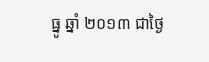ធ្នូ ឆ្នាំ ២០១៣ ជាថ្ងៃ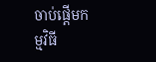ចាប់ផ្តើមកម្មវិធី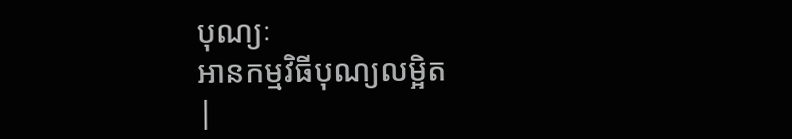បុណ្យៈ
អានកម្មវិធីបុណ្យលម្អិត
|